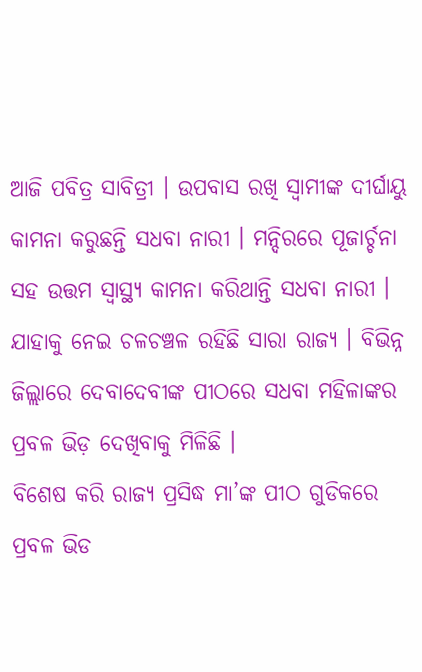ଆଜି ପବିତ୍ର ସାବିତ୍ରୀ । ଉପବାସ ରଖି ସ୍ବାମୀଙ୍କ ଦୀର୍ଘାୟୁ କାମନା କରୁଛନ୍ତି ସଧବା ନାରୀ । ମନ୍ଦିରରେ ପୂଜାର୍ଚ୍ଚନା ସହ ଉତ୍ତମ ସ୍ୱାସ୍ଥ୍ୟ କାମନା କରିଥାନ୍ତି ସଧବା ନାରୀ । ଯାହାକୁ ନେଇ ଚଳଚଞ୍ଚଳ ରହିଛି ସାରା ରାଜ୍ୟ । ବିଭିନ୍ନ ଜିଲ୍ଲାରେ ଦେବାଦେବୀଙ୍କ ପୀଠରେ ସଧବା ମହିଳାଙ୍କର ପ୍ରବଳ ଭିଡ଼ ଦେଖିବାକୁ ମିଳିଛି ।
ବିଶେଷ କରି ରାଜ୍ୟ ପ୍ରସିଦ୍ଧ ମା’ଙ୍କ ପୀଠ ଗୁଡିକରେ ପ୍ରବଳ ଭିଡ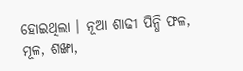ହୋଇଥିଲା । ନୂଆ ଶାଢୀ ପିନ୍ଧି ଫଳ, ମୂଳ, ଶଙ୍ଖା,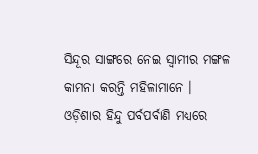ସିନ୍ଦୂର ସାଙ୍ଗରେ ନେଇ ସ୍ୱାମୀର ମଙ୍ଗଳ କାମନା କରନ୍ତି ମହିଳାମାନେ ।
ଓଡ଼ିଶାର ହିନ୍ଦୁ ପର୍ବପର୍ବାଣି ମଧ୍ୟରେ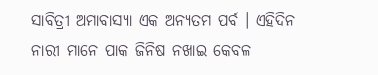ସାବିତ୍ରୀ ଅମାବାସ୍ୟା ଏକ ଅନ୍ୟତମ ପର୍ବ । ଏହିଦିନ ନାରୀ ମାନେ ପାକ ଜିନିଷ ନଖାଇ କେବଳ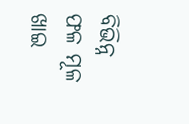ବିଭିନ୍ନ ଫଳ ମୂଳ ଖାଇ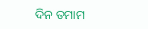ଦିନ ତମାମ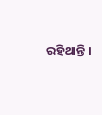ରହିଥାନ୍ତି ।